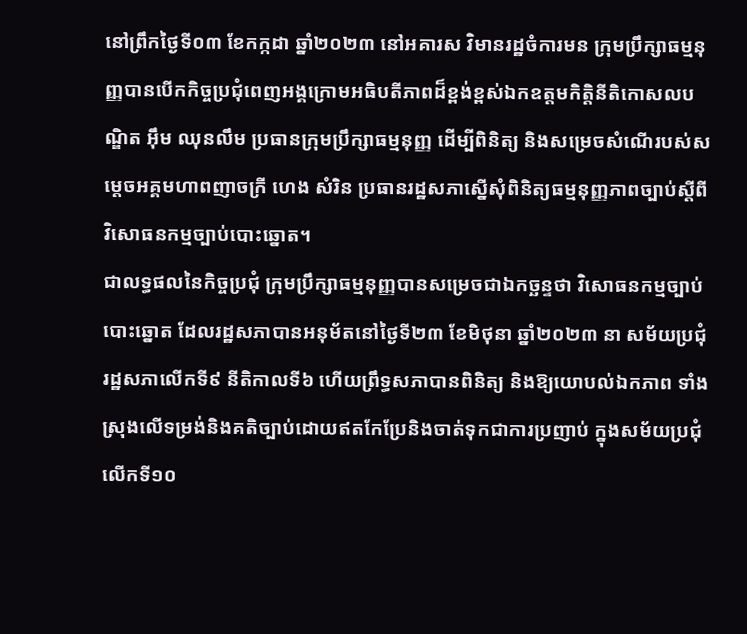នៅព្រឹកថ្ងៃទី០៣ ខែកក្កដា ឆ្នាំ២០២៣ នៅអគារស វិមានរដ្ឋចំការមន ក្រុមប្រឹក្សាធម្មនុញ្ញបានបើកកិច្ចប្រជុំពេញអង្គក្រោមអធិបតីភាពដ៏ខ្ពង់ខ្ពស់ឯកឧត្តមកិត្តិនីតិកោសលបណ្ឌិត អ៊ឹម ឈុនលឹម ប្រធានក្រុមប្រឹក្សាធម្មនុញ្ញ ដើម្បីពិនិត្យ និងសម្រេចសំណើរបស់សម្តេចអគ្គមហាពញាចក្រី ហេង សំរិន ប្រធានរដ្ឋសភាស្នើសុំពិនិត្យធម្មនុញ្ញភាពច្បាប់ស្តីពីវិសោធនកម្មច្បាប់បោះឆ្នោត។
ជាលទ្ធផលនៃកិច្ចប្រជុំ ក្រុមប្រឹក្សាធម្មនុញ្ញបានសម្រេចជាឯកច្ឆន្ទថា វិសោធនកម្មច្បាប់បោះឆ្នោត ដែលរដ្ឋសភាបានអនុម័តនៅថ្ងៃទី២៣ ខែមិថុនា ឆ្នាំ២០២៣ នា សម័យប្រជុំរដ្ឋសភាលើកទី៩ នីតិកាលទី៦ ហើយព្រឹទ្ធសភាបានពិនិត្យ និងឱ្យយោបល់ឯកភាព ទាំងស្រុងលើទម្រង់និងគតិច្បាប់ដោយឥតកែប្រែនិងចាត់ទុកជាការប្រញាប់ ក្នុងសម័យប្រជុំ លើកទី១០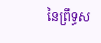នៃព្រឹទ្ធស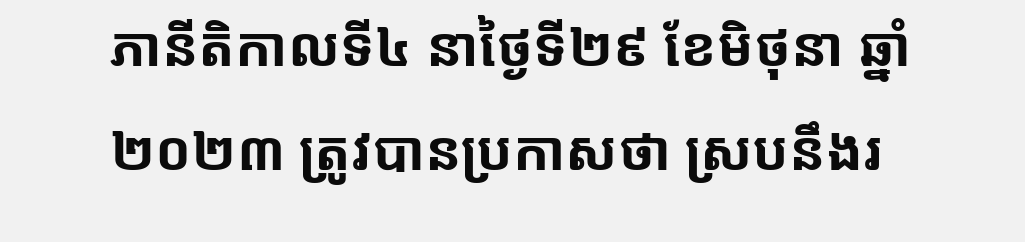ភានីតិកាលទី៤ នាថ្ងៃទី២៩ ខែមិថុនា ឆ្នាំ២០២៣ ត្រូវបានប្រកាសថា ស្របនឹងរ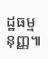ដ្ឋធម្មនុញ្ញ៕